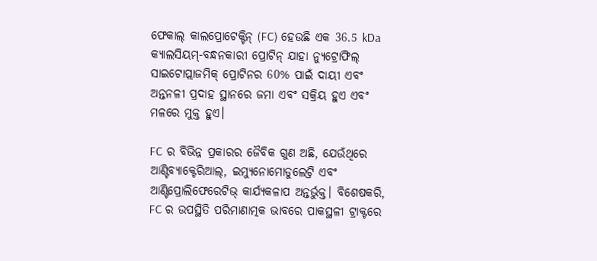ଫେକାଲ୍ କାଲପ୍ରୋଟେକ୍ଟିନ୍ (FC) ହେଉଛି ଏକ 36.5 kDa କ୍ୟାଲସିୟମ୍-ବନ୍ଧନକାରୀ ପ୍ରୋଟିନ୍ ଯାହା ନ୍ୟୁଟ୍ରୋଫିଲ୍ ସାଇଟୋପ୍ଲାଜମିକ୍ ପ୍ରୋଟିନର 60% ପାଇଁ ଦାୟୀ ଏବଂ ଅନ୍ତନଳୀ ପ୍ରଦାହ ସ୍ଥାନରେ ଜମା ଏବଂ ସକ୍ରିୟ ହୁଏ ଏବଂ ମଳରେ ମୁକ୍ତ ହୁଏ।

FC ର ବିଭିନ୍ନ ପ୍ରକାରର ଜୈବିକ ଗୁଣ ଅଛି, ଯେଉଁଥିରେ ଆଣ୍ଟିବ୍ୟାକ୍ଟେରିଆଲ୍, ଇମ୍ୟୁନୋମୋଡୁଲେଟ୍ରି ଏବଂ ଆଣ୍ଟିପ୍ରୋଲିଫେରେଟିଭ୍ କାର୍ଯ୍ୟକଳାପ ଅନ୍ତର୍ଭୁକ୍ତ। ବିଶେଷକରି, FC ର ଉପସ୍ଥିତି ପରିମାଣାତ୍ମକ ଭାବରେ ପାକସ୍ଥଳୀ ଟ୍ରାକ୍ଟରେ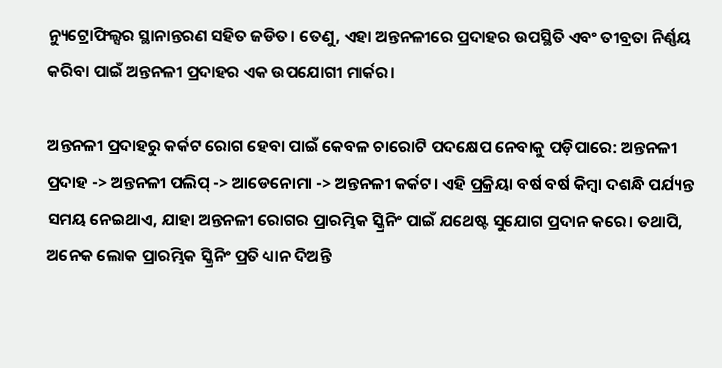ନ୍ୟୁଟ୍ରୋଫିଲ୍ସର ସ୍ଥାନାନ୍ତରଣ ସହିତ ଜଡିତ। ତେଣୁ, ଏହା ଅନ୍ତନଳୀରେ ପ୍ରଦାହର ଉପସ୍ଥିତି ଏବଂ ତୀବ୍ରତା ନିର୍ଣ୍ଣୟ କରିବା ପାଇଁ ଅନ୍ତନଳୀ ପ୍ରଦାହର ଏକ ଉପଯୋଗୀ ମାର୍କର।

ଅନ୍ତନଳୀ ପ୍ରଦାହରୁ କର୍କଟ ରୋଗ ହେବା ପାଇଁ କେବଳ ଚାରୋଟି ପଦକ୍ଷେପ ନେବାକୁ ପଡ଼ିପାରେ: ଅନ୍ତନଳୀ ପ୍ରଦାହ -> ଅନ୍ତନଳୀ ପଲିପ୍ -> ଆଡେନୋମା -> ଅନ୍ତନଳୀ କର୍କଟ। ଏହି ପ୍ରକ୍ରିୟା ବର୍ଷ ବର୍ଷ କିମ୍ବା ଦଶନ୍ଧି ପର୍ଯ୍ୟନ୍ତ ସମୟ ନେଇଥାଏ, ଯାହା ଅନ୍ତନଳୀ ରୋଗର ପ୍ରାରମ୍ଭିକ ସ୍କ୍ରିନିଂ ପାଇଁ ଯଥେଷ୍ଟ ସୁଯୋଗ ପ୍ରଦାନ କରେ। ତଥାପି, ଅନେକ ଲୋକ ପ୍ରାରମ୍ଭିକ ସ୍କ୍ରିନିଂ ପ୍ରତି ଧ୍ୟାନ ଦିଅନ୍ତି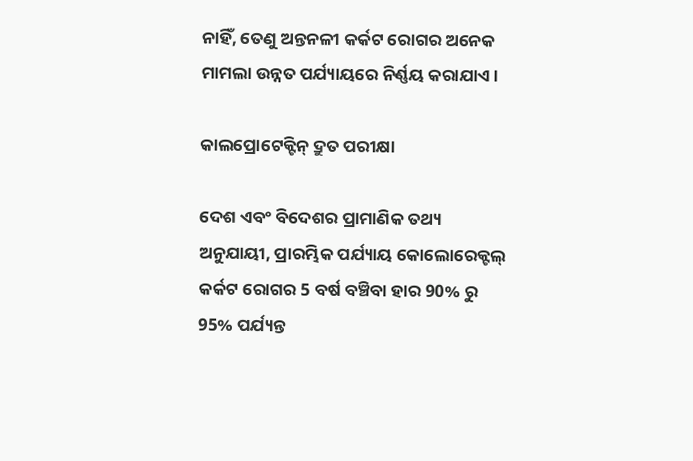ନାହିଁ, ତେଣୁ ଅନ୍ତନଳୀ କର୍କଟ ରୋଗର ଅନେକ ମାମଲା ଉନ୍ନତ ପର୍ଯ୍ୟାୟରେ ନିର୍ଣ୍ଣୟ କରାଯାଏ।

କାଲପ୍ରୋଟେକ୍ଟିନ୍ ଦ୍ରୁତ ପରୀକ୍ଷା

ଦେଶ ଏବଂ ବିଦେଶର ପ୍ରାମାଣିକ ତଥ୍ୟ ଅନୁଯାୟୀ, ପ୍ରାରମ୍ଭିକ ପର୍ଯ୍ୟାୟ କୋଲୋରେକ୍ଟଲ୍ କର୍କଟ ରୋଗର 5 ବର୍ଷ ବଞ୍ଚିବା ହାର 90% ରୁ 95% ପର୍ଯ୍ୟନ୍ତ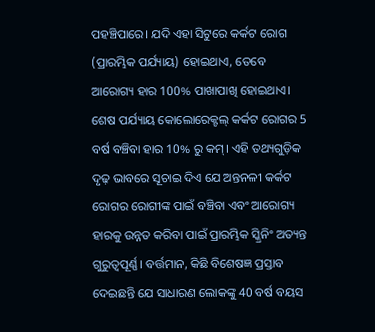ପହଞ୍ଚିପାରେ। ଯଦି ଏହା ସିଟୁରେ କର୍କଟ ରୋଗ (ପ୍ରାରମ୍ଭିକ ପର୍ଯ୍ୟାୟ) ହୋଇଥାଏ, ତେବେ ଆରୋଗ୍ୟ ହାର 100% ପାଖାପାଖି ହୋଇଥାଏ। ଶେଷ ପର୍ଯ୍ୟାୟ କୋଲୋରେକ୍ଟଲ୍ କର୍କଟ ରୋଗର 5 ବର୍ଷ ବଞ୍ଚିବା ହାର 10% ରୁ କମ୍। ଏହି ତଥ୍ୟଗୁଡ଼ିକ ଦୃଢ଼ ଭାବରେ ସୂଚାଇ ଦିଏ ଯେ ଅନ୍ତନଳୀ କର୍କଟ ରୋଗର ରୋଗୀଙ୍କ ପାଇଁ ବଞ୍ଚିବା ଏବଂ ଆରୋଗ୍ୟ ହାରକୁ ଉନ୍ନତ କରିବା ପାଇଁ ପ୍ରାରମ୍ଭିକ ସ୍କ୍ରିନିଂ ଅତ୍ୟନ୍ତ ଗୁରୁତ୍ୱପୂର୍ଣ୍ଣ। ବର୍ତ୍ତମାନ, କିଛି ବିଶେଷଜ୍ଞ ପ୍ରସ୍ତାବ ଦେଇଛନ୍ତି ଯେ ସାଧାରଣ ଲୋକଙ୍କୁ 40 ବର୍ଷ ବୟସ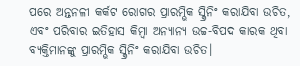ପରେ ଅନ୍ତନଳୀ କର୍କଟ ରୋଗର ପ୍ରାରମ୍ଭିକ ସ୍କ୍ରିନିଂ କରାଯିବା ଉଚିତ, ଏବଂ ପରିବାର ଇତିହାସ କିମ୍ବା ଅନ୍ୟାନ୍ୟ ଉଚ୍ଚ-ବିପଦ କାରକ ଥିବା ବ୍ୟକ୍ତିମାନଙ୍କୁ ପ୍ରାରମ୍ଭିକ ସ୍କ୍ରିନିଂ କରାଯିବା ଉଚିତ।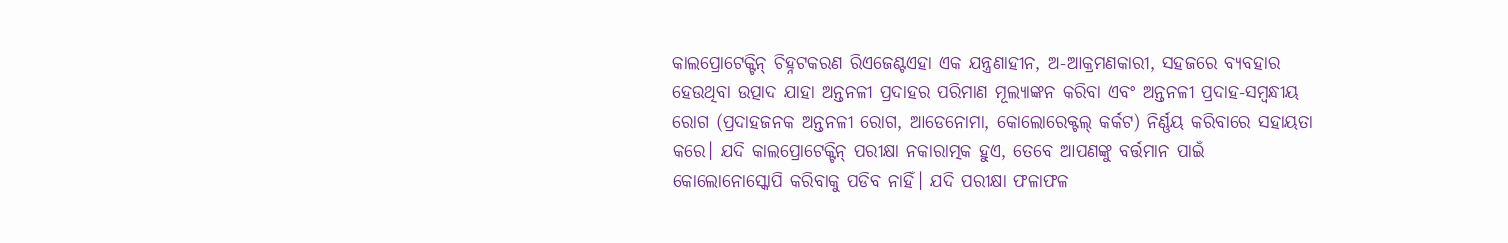କାଲପ୍ରୋଟେକ୍ଟିନ୍ ଚିହ୍ନଟକରଣ ରିଏଜେଣ୍ଟଏହା ଏକ ଯନ୍ତ୍ରଣାହୀନ, ଅ-ଆକ୍ରମଣକାରୀ, ସହଜରେ ବ୍ୟବହାର ହେଉଥିବା ଉତ୍ପାଦ ଯାହା ଅନ୍ତନଳୀ ପ୍ରଦାହର ପରିମାଣ ମୂଲ୍ୟାଙ୍କନ କରିବା ଏବଂ ଅନ୍ତନଳୀ ପ୍ରଦାହ-ସମ୍ବନ୍ଧୀୟ ରୋଗ (ପ୍ରଦାହଜନକ ଅନ୍ତନଳୀ ରୋଗ, ଆଡେନୋମା, କୋଲୋରେକ୍ଟଲ୍ କର୍କଟ) ନିର୍ଣ୍ଣୟ କରିବାରେ ସହାୟତା କରେ। ଯଦି କାଲପ୍ରୋଟେକ୍ଟିନ୍ ପରୀକ୍ଷା ନକାରାତ୍ମକ ହୁଏ, ତେବେ ଆପଣଙ୍କୁ ବର୍ତ୍ତମାନ ପାଇଁ କୋଲୋନୋସ୍କୋପି କରିବାକୁ ପଡିବ ନାହିଁ। ଯଦି ପରୀକ୍ଷା ଫଳାଫଳ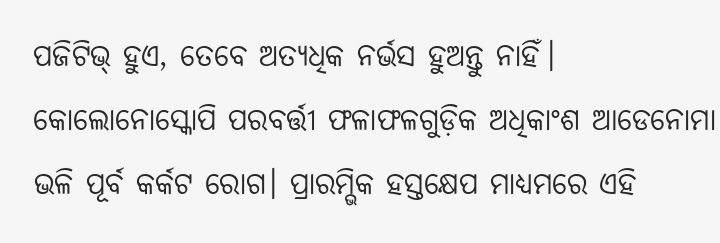ପଜିଟିଭ୍ ହୁଏ, ତେବେ ଅତ୍ୟଧିକ ନର୍ଭସ ହୁଅନ୍ତୁ ନାହିଁ। କୋଲୋନୋସ୍କୋପି ପରବର୍ତ୍ତୀ ଫଳାଫଳଗୁଡ଼ିକ ଅଧିକାଂଶ ଆଡେନୋମା ଭଳି ପୂର୍ବ କର୍କଟ ରୋଗ। ପ୍ରାରମ୍ଭିକ ହସ୍ତକ୍ଷେପ ମାଧ୍ୟମରେ ଏହି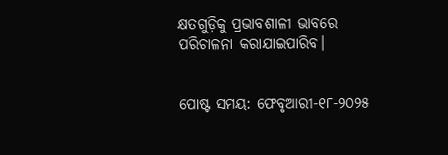କ୍ଷତଗୁଡ଼ିକୁ ପ୍ରଭାବଶାଳୀ ଭାବରେ ପରିଚାଳନା କରାଯାଇପାରିବ।


ପୋଷ୍ଟ ସମୟ: ଫେବୃଆରୀ-୧୮-୨୦୨୫